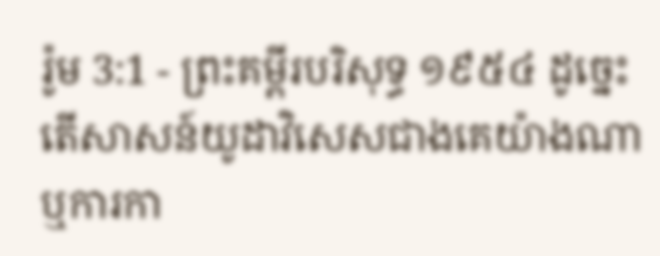រ៉ូម 3:1 - ព្រះគម្ពីរបរិសុទ្ធ ១៩៥៤ ដូច្នេះ តើសាសន៍យូដាវិសេសជាងគេយ៉ាងណា ឬការកា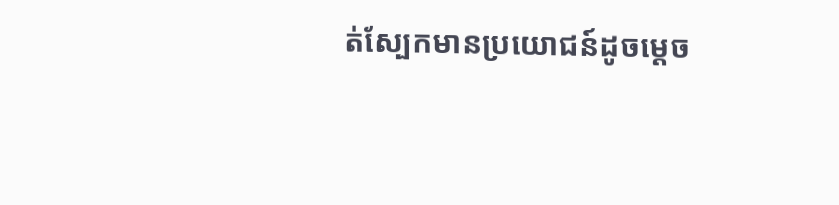ត់ស្បែកមានប្រយោជន៍ដូចម្តេច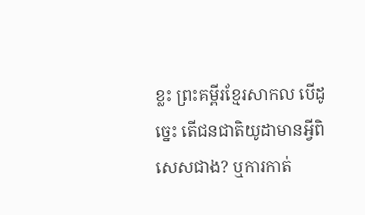ខ្លះ ព្រះគម្ពីរខ្មែរសាកល បើដូច្នេះ តើជនជាតិយូដាមានអ្វីពិសេសជាង? ឬការកាត់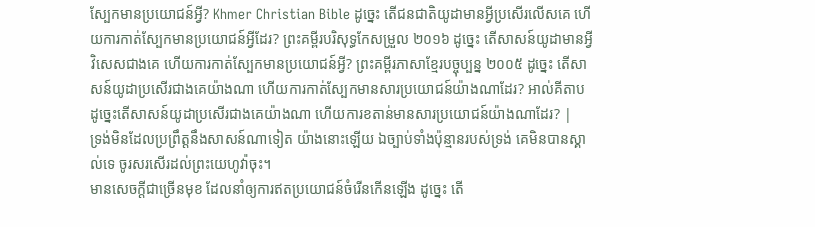ស្បែកមានប្រយោជន៍អ្វី? Khmer Christian Bible ដូច្នេះ តើជនជាតិយូដាមានអ្វីប្រសើរលើសគេ ហើយការកាត់ស្បែកមានប្រយោជន៍អ្វីដែរ? ព្រះគម្ពីរបរិសុទ្ធកែសម្រួល ២០១៦ ដូច្នេះ តើសាសន៍យូដាមានអ្វីវិសេសជាងគេ ហើយការកាត់ស្បែកមានប្រយោជន៍អ្វី? ព្រះគម្ពីរភាសាខ្មែរបច្ចុប្បន្ន ២០០៥ ដូច្នេះ តើសាសន៍យូដាប្រសើរជាងគេយ៉ាងណា ហើយការកាត់ស្បែកមានសារប្រយោជន៍យ៉ាងណាដែរ? អាល់គីតាប ដូច្នេះតើសាសន៍យូដាប្រសើរជាងគេយ៉ាងណា ហើយការខតាន់មានសារប្រយោជន៍យ៉ាងណាដែរ? |
ទ្រង់មិនដែលប្រព្រឹត្តនឹងសាសន៍ណាទៀត យ៉ាងនោះឡើយ ឯច្បាប់ទាំងប៉ុន្មានរបស់ទ្រង់ គេមិនបានស្គាល់ទេ ចូរសរសើរដល់ព្រះយេហូវ៉ាចុះ។
មានសេចក្ដីជាច្រើនមុខ ដែលនាំឲ្យការឥតប្រយោជន៍ចំរើនកើនឡើង ដូច្នេះ តើ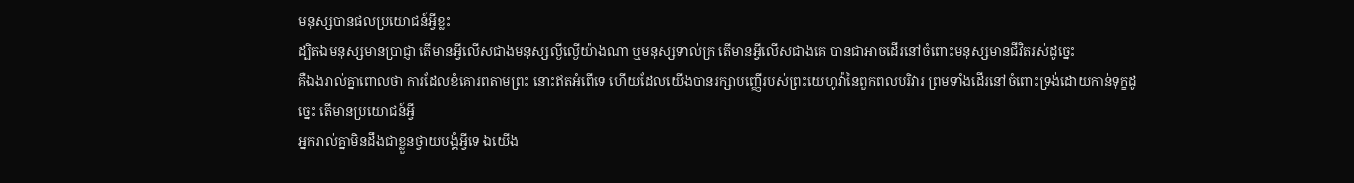មនុស្សបានផលប្រយោជន៍អ្វីខ្លះ
ដ្បិតឯមនុស្សមានប្រាជ្ញា តើមានអ្វីលើសជាងមនុស្សល្ងីល្ងើយ៉ាងណា ឬមនុស្សទាល់ក្រ តើមានអ្វីលើសជាងគេ បានជាអាចដើរនៅចំពោះមនុស្សមានជីវិតរស់ដូច្នេះ
គឺឯងរាល់គ្នាពោលថា ការដែលខំគោរពតាមព្រះ នោះឥតអំពើទេ ហើយដែលយើងបានរក្សាបញ្ញើរបស់ព្រះយេហូវ៉ានៃពួកពលបរិវារ ព្រមទាំងដើរនៅចំពោះទ្រង់ដោយកាន់ទុក្ខដូច្នេះ តើមានប្រយោជន៍អ្វី
អ្នករាល់គ្នាមិនដឹងជាខ្លួនថ្វាយបង្គំអ្វីទេ ឯយើង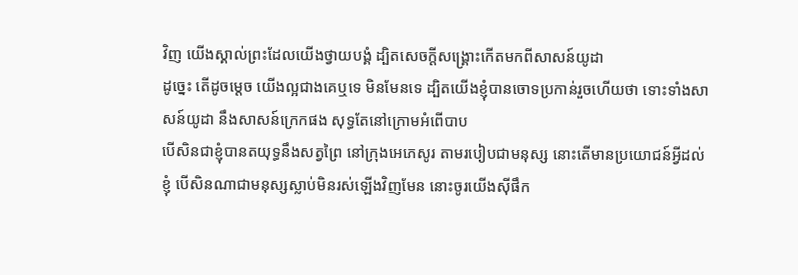វិញ យើងស្គាល់ព្រះដែលយើងថ្វាយបង្គំ ដ្បិតសេចក្ដីសង្គ្រោះកើតមកពីសាសន៍យូដា
ដូច្នេះ តើដូចម្តេច យើងល្អជាងគេឬទេ មិនមែនទេ ដ្បិតយើងខ្ញុំបានចោទប្រកាន់រួចហើយថា ទោះទាំងសាសន៍យូដា នឹងសាសន៍ក្រេកផង សុទ្ធតែនៅក្រោមអំពើបាប
បើសិនជាខ្ញុំបានតយុទ្ធនឹងសត្វព្រៃ នៅក្រុងអេភេសូរ តាមរបៀបជាមនុស្ស នោះតើមានប្រយោជន៍អ្វីដល់ខ្ញុំ បើសិនណាជាមនុស្សស្លាប់មិនរស់ឡើងវិញមែន នោះចូរយើងស៊ីផឹក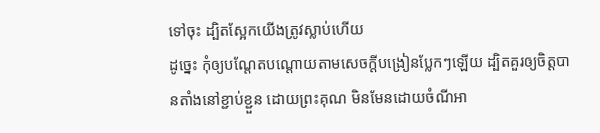ទៅចុះ ដ្បិតស្អែកយើងត្រូវស្លាប់ហើយ
ដូច្នេះ កុំឲ្យបណ្តែតបណ្តោយតាមសេចក្ដីបង្រៀនប្លែកៗឡើយ ដ្បិតគួរឲ្យចិត្តបានតាំងនៅខ្ជាប់ខ្ជួន ដោយព្រះគុណ មិនមែនដោយចំណីអា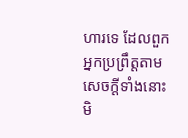ហារទេ ដែលពួកអ្នកប្រព្រឹត្តតាមសេចក្ដីទាំងនោះ មិ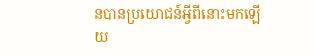នបានប្រយោជន៍អ្វីពីនោះមកឡើយ